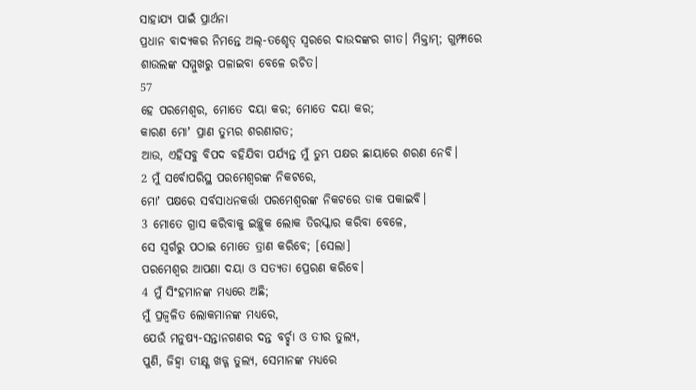ସାହାଯ୍ୟ ପାଇଁ ପ୍ରାର୍ଥନା
ପ୍ରଧାନ ବାଦ୍ୟକର ନିମନ୍ତେ ଅଲ୍-ତଶ୍ହେତ୍ ସ୍ୱରରେ ଦାଉଦଙ୍କର ଗୀତ। ମିକ୍ତାମ୍; ଗୁମ୍ଫାରେ ଶାଉଲଙ୍କ ସମ୍ମୁଖରୁ ପଳାଇବା ବେଳେ ରଚିତ।
57
ହେ ପରମେଶ୍ୱର, ମୋତେ ଦୟା କର; ମୋତେ ଦୟା କର;
କାରଣ ମୋʼ ପ୍ରାଣ ତୁମ୍ଭର ଶରଣାଗତ;
ଆଉ, ଏହିସବୁ ବିପଦ ବହିଯିବା ପର୍ଯ୍ୟନ୍ତ ମୁଁ ତୁମ୍ଭ ପକ୍ଷର ଛାୟାରେ ଶରଣ ନେବି।
2 ମୁଁ ସର୍ବୋପରିସ୍ଥ ପରମେଶ୍ୱରଙ୍କ ନିକଟରେ,
ମୋʼ ପକ୍ଷରେ ସର୍ବସାଧନକର୍ତ୍ତା ପରମେଶ୍ୱରଙ୍କ ନିକଟରେ ଡାକ ପକାଇବି।
3 ମୋତେ ଗ୍ରାସ କରିବାକୁ ଇଚ୍ଛୁକ ଲୋକ ତିରସ୍କାର କରିବା ବେଳେ,
ସେ ସ୍ୱର୍ଗରୁ ପଠାଇ ମୋତେ ତ୍ରାଣ କରିବେ; [ସେଲା]
ପରମେଶ୍ୱର ଆପଣା ଦୟା ଓ ସତ୍ୟତା ପ୍ରେରଣ କରିବେ।
4 ମୁଁ ସିଂହମାନଙ୍କ ମଧ୍ୟରେ ଅଛି;
ମୁଁ ପ୍ରଜ୍ୱଳିତ ଲୋକମାନଙ୍କ ମଧ୍ୟରେ,
ଯେଉଁ ମନୁଷ୍ୟ-ସନ୍ତାନଗଣର ଦନ୍ତ ବର୍ଚ୍ଛା ଓ ତୀର ତୁଲ୍ୟ,
ପୁଣି, ଜିହ୍ୱା ତୀକ୍ଷ୍ଣ ଖଡ୍ଗ ତୁଲ୍ୟ, ସେମାନଙ୍କ ମଧ୍ୟରେ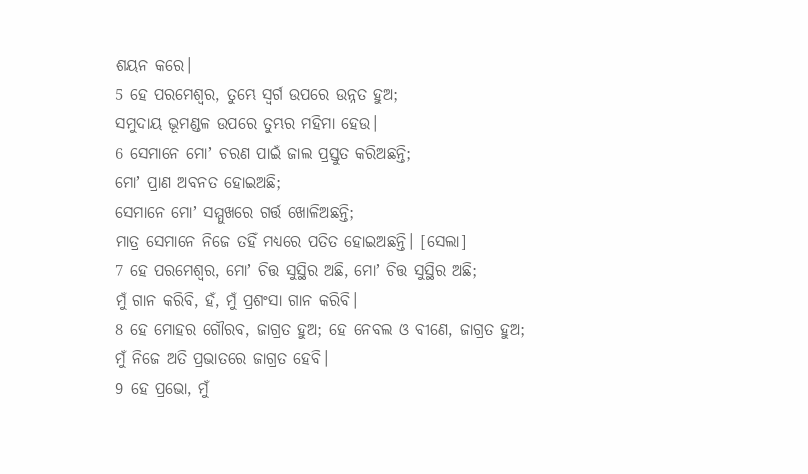ଶୟନ କରେ।
5 ହେ ପରମେଶ୍ୱର, ତୁମ୍ଭେ ସ୍ୱର୍ଗ ଉପରେ ଉନ୍ନତ ହୁଅ;
ସମୁଦାୟ ଭୂମଣ୍ଡଳ ଉପରେ ତୁମ୍ଭର ମହିମା ହେଉ।
6 ସେମାନେ ମୋʼ ଚରଣ ପାଇଁ ଜାଲ ପ୍ରସ୍ତୁତ କରିଅଛନ୍ତି;
ମୋʼ ପ୍ରାଣ ଅବନତ ହୋଇଅଛି;
ସେମାନେ ମୋʼ ସମ୍ମୁଖରେ ଗର୍ତ୍ତ ଖୋଳିଅଛନ୍ତି;
ମାତ୍ର ସେମାନେ ନିଜେ ତହିଁ ମଧ୍ୟରେ ପତିତ ହୋଇଅଛନ୍ତି। [ସେଲା]
7 ହେ ପରମେଶ୍ୱର, ମୋʼ ଚିତ୍ତ ସୁସ୍ଥିର ଅଛି, ମୋʼ ଚିତ୍ତ ସୁସ୍ଥିର ଅଛି;
ମୁଁ ଗାନ କରିବି, ହଁ, ମୁଁ ପ୍ରଶଂସା ଗାନ କରିବି।
8 ହେ ମୋହର ଗୌରବ, ଜାଗ୍ରତ ହୁଅ; ହେ ନେବଲ ଓ ବୀଣେ, ଜାଗ୍ରତ ହୁଅ;
ମୁଁ ନିଜେ ଅତି ପ୍ରଭାତରେ ଜାଗ୍ରତ ହେବି।
9 ହେ ପ୍ରଭୋ, ମୁଁ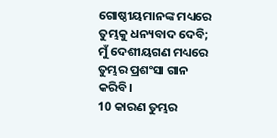ଗୋଷ୍ଠୀୟମାନଙ୍କ ମଧ୍ୟରେ ତୁମ୍ଭକୁ ଧନ୍ୟବାଦ ଦେବି;
ମୁଁ ଦେଶୀୟଗଣ ମଧ୍ୟରେ ତୁମ୍ଭର ପ୍ରଶଂସା ଗାନ କରିବି।
10 କାରଣ ତୁମ୍ଭର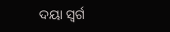ଦୟା ସ୍ୱର୍ଗ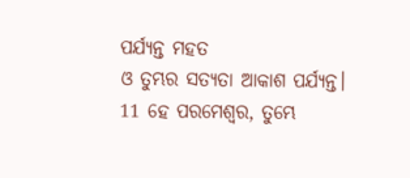ପର୍ଯ୍ୟନ୍ତ ମହତ
ଓ ତୁମ୍ଭର ସତ୍ୟତା ଆକାଶ ପର୍ଯ୍ୟନ୍ତ।
11 ହେ ପରମେଶ୍ୱର, ତୁମ୍ଭେ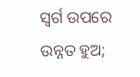ସ୍ୱର୍ଗ ଉପରେ ଉନ୍ନତ ହୁଅ;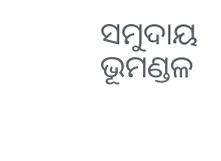ସମୁଦାୟ ଭୂମଣ୍ଡଳ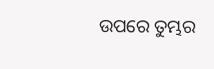ଉପରେ ତୁମ୍ଭର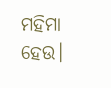ମହିମା ହେଉ।